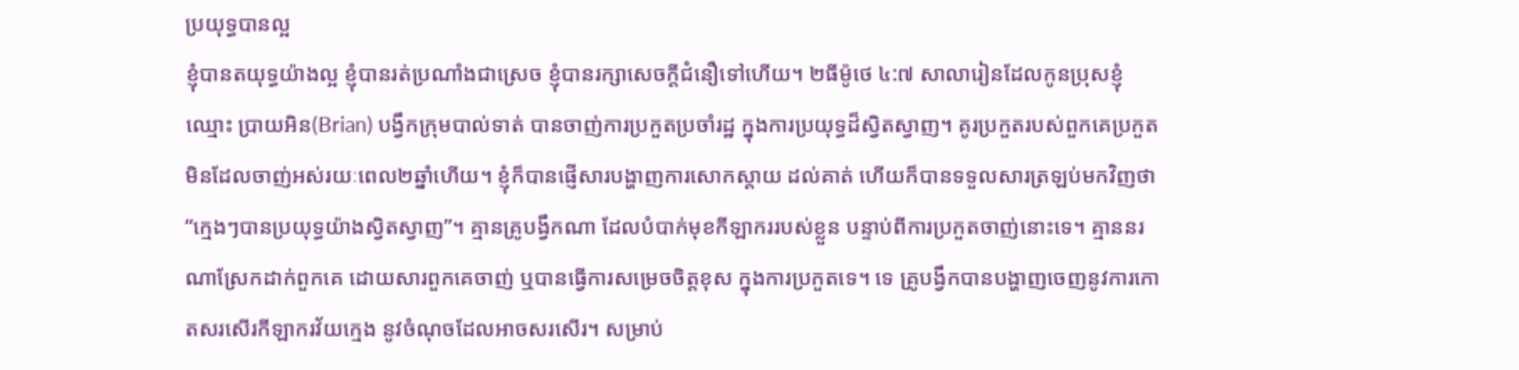ប្រយុទ្ធបានល្អ
ខ្ញុំបានតយុទ្ធយ៉ាងល្អ ខ្ញុំបានរត់ប្រណាំងជាស្រេច ខ្ញុំបានរក្សាសេចក្តីជំនឿទៅហើយ។ ២ធីម៉ូថេ ៤:៧ សាលារៀនដែលកូនប្រុសខ្ញុំ ឈ្មោះ ប្រាយអិន(Brian) បង្វឹកក្រុមបាល់ទាត់ បានចាញ់ការប្រកួតប្រចាំរដ្ឋ ក្នុងការប្រយុទ្ធដ៏ស្វិតស្វាញ។ គូរប្រកួតរបស់ពួកគេប្រកួតមិនដែលចាញ់អស់រយៈពេល២ឆ្នាំហើយ។ ខ្ញុំក៏បានផ្ញើសារបង្ហាញការសោកស្តាយ ដល់គាត់ ហើយក៏បានទទួលសារត្រឡប់មកវិញថា “ក្មេងៗបានប្រយុទ្ធយ៉ាងស្វិតស្វាញ”។ គ្មានគ្រូបង្វឹកណា ដែលបំបាក់មុខកីឡាកររបស់ខ្លួន បន្ទាប់ពីការប្រកួតចាញ់នោះទេ។ គ្មាននរណាស្រែកដាក់ពួកគេ ដោយសារពួកគេចាញ់ ឬបានធ្វើការសម្រេចចិត្តខុស ក្នុងការប្រកួតទេ។ ទេ គ្រូបង្វឹកបានបង្ហាញចេញនូវការកោតសរសើរកីឡាករវ័យក្មេង នូវចំណុចដែលអាចសរសើរ។ សម្រាប់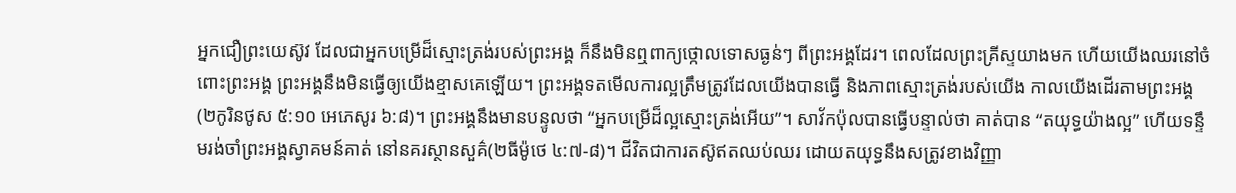អ្នកជឿព្រះយេស៊ូវ ដែលជាអ្នកបម្រើដ៏ស្មោះត្រង់របស់ព្រះអង្គ ក៏នឹងមិនឮពាក្យថ្កោលទោសធ្ងន់ៗ ពីព្រះអង្គដែរ។ ពេលដែលព្រះគ្រីស្ទយាងមក ហើយយើងឈរនៅចំពោះព្រះអង្គ ព្រះអង្គនឹងមិនធ្វើឲ្យយើងខ្មាសគេឡើយ។ ព្រះអង្គទតមើលការល្អត្រឹមត្រូវដែលយើងបានធ្វើ និងភាពស្មោះត្រង់របស់យើង កាលយើងដើរតាមព្រះអង្គ(២កូរិនថូស ៥:១០ អេភេសូរ ៦:៨)។ ព្រះអង្គនឹងមានបន្ទូលថា “អ្នកបម្រើដ៏ល្អស្មោះត្រង់អើយ”។ សាវ័កប៉ុលបានធ្វើបន្ទាល់ថា គាត់បាន “តយុទ្ធយ៉ាងល្អ” ហើយទន្ទឹមរង់ចាំព្រះអង្គស្វាគមន៍គាត់ នៅនគរស្ថានសួគ៌(២ធីម៉ូថេ ៤:៧-៨)។ ជីវិតជាការតស៊ូឥតឈប់ឈរ ដោយតយុទ្ធនឹងសត្រូវខាងវិញ្ញា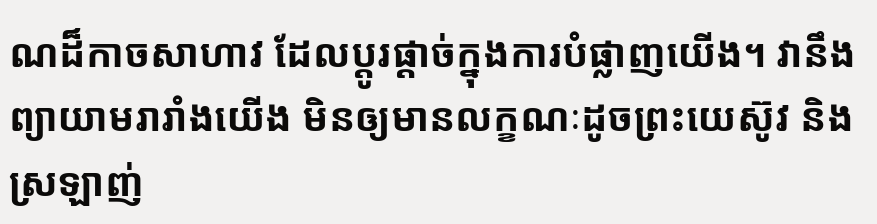ណដ៏កាចសាហាវ ដែលប្តូរផ្តាច់ក្នុងការបំផ្លាញយើង។ វានឹងព្យាយាមរារាំងយើង មិនឲ្យមានលក្ខណៈដូចព្រះយេស៊ូវ និងស្រឡាញ់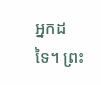អ្នកដទៃ។ ព្រះ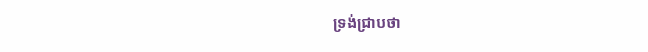ទ្រង់ជ្រាបថា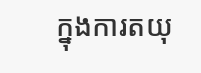ក្នុងការតយុ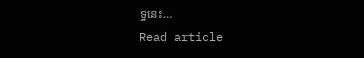ទ្ធនេះ…
Read article